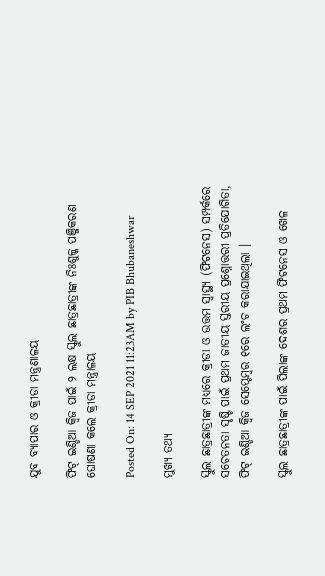ଯୁବ ବ୍ୟାପାର ଓ କ୍ରୀଡା ମନ୍ତ୍ରଣାଳୟ

ଫିଟ୍ ଇଣ୍ଡିଆ କ୍ୱିଜ ପାଇଁ ୨ ଲକ୍ଷ ସ୍କୁଲ ଛାତ୍ରଛାତ୍ରୀଙ୍କ ନିଃଶୁଳ୍କ ପଞ୍ଜିକରଣ ଘୋଷଣା କଲେ କ୍ରୀଡା ମନ୍ତ୍ରାଳୟ

Posted On: 14 SEP 2021 11:23AM by PIB Bhubaneshwar

ମୁଖ୍ୟ ତଥ୍ୟ

ସ୍କୁଲ ଛାତ୍ରଛାତ୍ରୀଙ୍କ ମଧ୍ୟରେ କ୍ରୀଡା ଓ ଉତ୍ତମ ସ୍ୱାସ୍ଥ୍ୟ (ଫିଟନେସ) ସମ୍ପର୍କରେ ସଚେତନତା ସୃଷ୍ଟି ପାଇଁ ପ୍ରଥମ ଜାତୀୟ ସ୍ତରୀୟ ପ୍ରଶ୍ନୋତ୍ତରୀ ପ୍ରତିଯୋଗିତା, ଫିଟ୍ ଇଣ୍ଡିଆ କ୍ୱିଜ ସେପ୍ଟେମ୍ବର ୧ରେ ଲଂଚ କରାଯାଇଥିଲା ।

ସ୍କୁଲ ଛାତ୍ରଛାତ୍ରୀଙ୍କ ପାଇଁ ପିଲାଙ୍କ ଦେଶର ପ୍ରଥମ ଫିଟନେସ ଓ ଖେଳ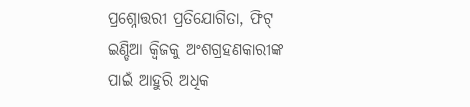ପ୍ରଶ୍ନୋତ୍ତରୀ ପ୍ରତିଯୋଗିତା, ଫିଟ୍ ଇଣ୍ଡିଆ କ୍ୱିଜକୁ ଅଂଶଗ୍ରହଣକାରୀଙ୍କ ପାଇଁ ଆହୁରି ଅଧିକ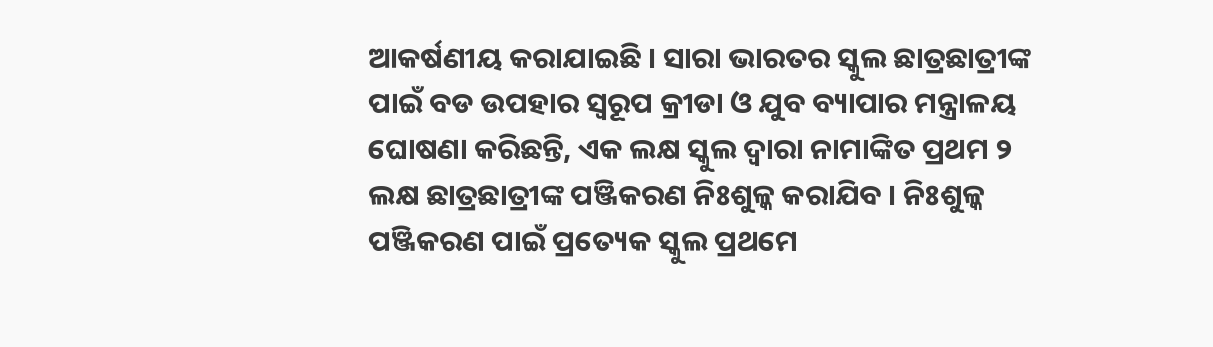ଆକର୍ଷଣୀୟ କରାଯାଇଛି । ସାରା ଭାରତର ସ୍କୁଲ ଛାତ୍ରଛାତ୍ରୀଙ୍କ ପାଇଁ ବଡ ଉପହାର ସ୍ୱରୂପ କ୍ରୀଡା ଓ ଯୁବ ବ୍ୟାପାର ମନ୍ତ୍ରାଳୟ ଘୋଷଣା କରିଛନ୍ତି, ଏକ ଲକ୍ଷ ସ୍କୁଲ ଦ୍ୱାରା ନାମାଙ୍କିତ ପ୍ରଥମ ୨ ଲକ୍ଷ ଛାତ୍ରଛାତ୍ରୀଙ୍କ ପଞ୍ଜିକରଣ ନିଃଶୁଳ୍କ କରାଯିବ । ନିଃଶୁଳ୍କ ପଞ୍ଜିକରଣ ପାଇଁ ପ୍ରତ୍ୟେକ ସ୍କୁଲ ପ୍ରଥମେ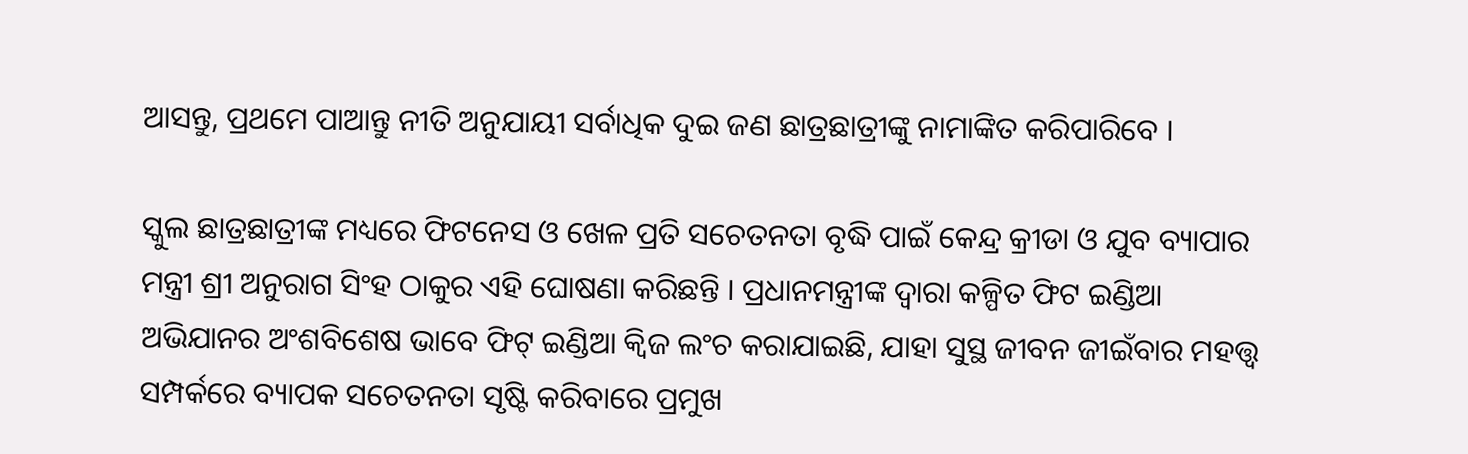ଆସନ୍ତୁ, ପ୍ରଥମେ ପାଆନ୍ତୁ ନୀତି ଅନୁଯାୟୀ ସର୍ବାଧିକ ଦୁଇ ଜଣ ଛାତ୍ରଛାତ୍ରୀଙ୍କୁ ନାମାଙ୍କିତ କରିପାରିବେ ।

ସ୍କୁଲ ଛାତ୍ରଛାତ୍ରୀଙ୍କ ମଧ୍ୟରେ ଫିଟନେସ ଓ ଖେଳ ପ୍ରତି ସଚେତନତା ବୃଦ୍ଧି ପାଇଁ କେନ୍ଦ୍ର କ୍ରୀଡା ଓ ଯୁବ ବ୍ୟାପାର ମନ୍ତ୍ରୀ ଶ୍ରୀ ଅନୁରାଗ ସିଂହ ଠାକୁର ଏହି ଘୋଷଣା କରିଛନ୍ତି । ପ୍ରଧାନମନ୍ତ୍ରୀଙ୍କ ଦ୍ୱାରା କଳ୍ପିତ ଫିଟ ଇଣ୍ଡିଆ ଅଭିଯାନର ଅଂଶବିଶେଷ ଭାବେ ଫିଟ୍ ଇଣ୍ଡିଆ କ୍ୱିଜ ଲଂଚ କରାଯାଇଛି, ଯାହା ସୁସ୍ଥ ଜୀବନ ଜୀଇଁବାର ମହତ୍ତ୍ୱ ସମ୍ପର୍କରେ ବ୍ୟାପକ ସଚେତନତା ସୃଷ୍ଟି କରିବାରେ ପ୍ରମୁଖ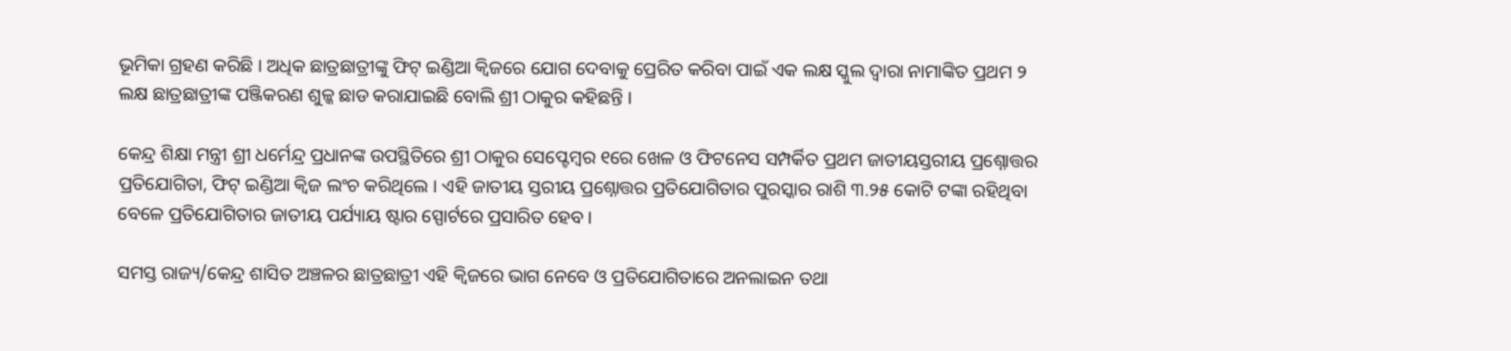ଭୂମିକା ଗ୍ରହଣ କରିଛି । ଅଧିକ ଛାତ୍ରଛାତ୍ରୀଙ୍କୁ ଫିଟ୍ ଇଣ୍ଡିଆ କ୍ୱିଜରେ ଯୋଗ ଦେବାକୁ ପ୍ରେରିତ କରିବା ପାଇଁ ଏକ ଲକ୍ଷ ସ୍କୁଲ ଦ୍ୱାରା ନାମାଙ୍କିତ ପ୍ରଥମ ୨ ଲକ୍ଷ ଛାତ୍ରଛାତ୍ରୀଙ୍କ ପଞ୍ଜିକରଣ ଶୁଳ୍କ ଛାଡ କରାଯାଇଛି ବୋଲି ଶ୍ରୀ ଠାକୁର କହିଛନ୍ତି ।

କେନ୍ଦ୍ର ଶିକ୍ଷା ମନ୍ତ୍ରୀ ଶ୍ରୀ ଧର୍ମେନ୍ଦ୍ର ପ୍ରଧାନଙ୍କ ଉପସ୍ଥିତିରେ ଶ୍ରୀ ଠାକୁର ସେପ୍ଟେମ୍ବର ୧ରେ ଖେଳ ଓ ଫିଟନେସ ସମ୍ପର୍କିତ ପ୍ରଥମ ଜାତୀୟସ୍ତରୀୟ ପ୍ରଶ୍ନୋତ୍ତର ପ୍ରତିଯୋଗିତା, ଫିଟ୍ ଇଣ୍ଡିଆ କ୍ୱିଜ ଲଂଚ କରିଥିଲେ । ଏହି ଜାତୀୟ ସ୍ତରୀୟ ପ୍ରଶ୍ନୋତ୍ତର ପ୍ରତିଯୋଗିତାର ପୁରସ୍କାର ରାଶି ୩.୨୫ କୋଟି ଟଙ୍କା ରହିଥିବା ବେଳେ ପ୍ରତିଯୋଗିତାର ଜାତୀୟ ପର୍ଯ୍ୟାୟ ଷ୍ଟାର ସ୍ପୋର୍ଟରେ ପ୍ରସାରିତ ହେବ ।

ସମସ୍ତ ରାଜ୍ୟ/କେନ୍ଦ୍ର ଶାସିତ ଅଞ୍ଚଳର ଛାତ୍ରଛାତ୍ରୀ ଏହି କ୍ୱିଜରେ ଭାଗ ନେବେ ଓ ପ୍ରତିଯୋଗିତାରେ ଅନଲାଇନ ତଥା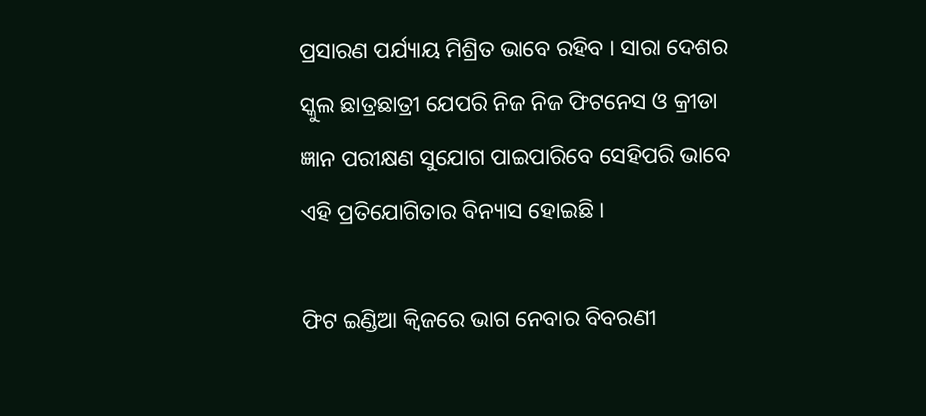ପ୍ରସାରଣ ପର୍ଯ୍ୟାୟ ମିଶ୍ରିତ ଭାବେ ରହିବ । ସାରା ଦେଶର ସ୍କୁଲ ଛାତ୍ରଛାତ୍ରୀ ଯେପରି ନିଜ ନିଜ ଫିଟନେସ ଓ କ୍ରୀଡା ଜ୍ଞାନ ପରୀକ୍ଷଣ ସୁଯୋଗ ପାଇପାରିବେ ସେହିପରି ଭାବେ ଏହି ପ୍ରତିଯୋଗିତାର ବିନ୍ୟାସ ହୋଇଛି ।

ଫିଟ ଇଣ୍ଡିଆ କ୍ୱିଜରେ ଭାଗ ନେବାର ବିବରଣୀ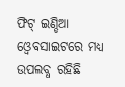ଫିଟ୍ ଇଣ୍ଡିଆ ଓ୍ୱେବସାଇଟରେ ମଧ୍ୟ ଉପଲବ୍ଧ ରହିଛି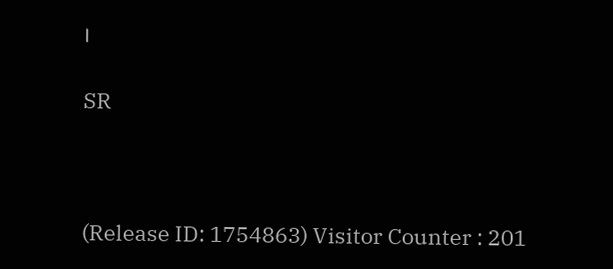।

SR



(Release ID: 1754863) Visitor Counter : 201